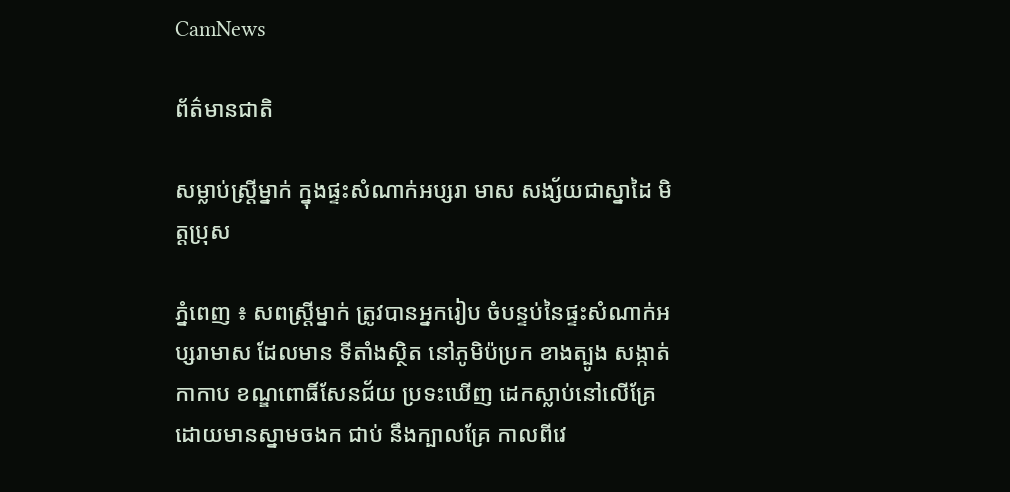CamNews

ព័ត៌មានជាតិ

សម្លាប់ស្ដ្រីម្នាក់ ក្នុងផ្ទះសំណាក់អប្សរា មាស សង្ស័យជាស្នាដៃ មិត្ដប្រុស

ភ្នំពេញ ៖ សពស្ដ្រីម្នាក់ ត្រូវបានអ្នករៀប ចំបន្ទប់នៃផ្ទះសំណាក់អប្សរាមាស ដែលមាន ទីតាំងស្ថិត នៅភូមិប៉ប្រក ខាងត្បូង សង្កាត់ កាកាប ខណ្ឌពោធិ៍សែនជ័យ ប្រទះឃើញ ដេកស្លាប់នៅលើគ្រែ ដោយមានស្នាមចងក ជាប់ នឹងក្បាលគ្រែ កាលពីវេ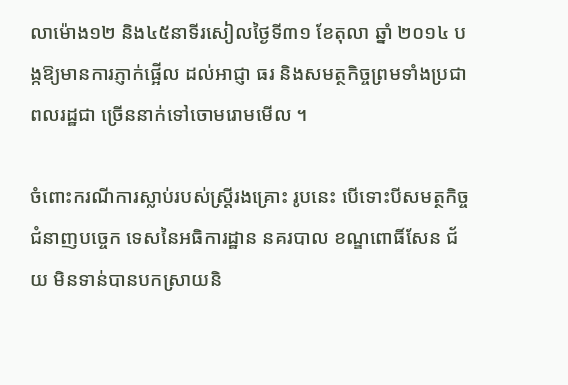លាម៉ោង១២ និង៤៥នាទីរសៀលថ្ងៃទី៣១ ខែតុលា ឆ្នាំ ២០១៤ បង្កឱ្យមានការភ្ញាក់ផ្អើល ដល់អាជ្ញា ធរ និងសមត្ថកិច្ចព្រមទាំងប្រជាពលរដ្ឋជា ច្រើននាក់ទៅចោមរោមមើល ។

ចំពោះករណីការស្លាប់របស់ស្ដ្រីរងគ្រោះ រូបនេះ បើទោះបីសមត្ថកិច្ចជំនាញបច្ចេក ទេសនៃអធិការដ្ឋាន នគរបាល ខណ្ឌពោធិ៍សែន ជ័យ មិនទាន់បានបកស្រាយនិ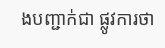ងបញ្ជាក់ជា ផ្លូវការថា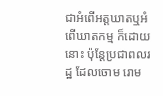ជាអំពើអត្ដឃាតឬអំពើឃាតកម្ម ក៏ដោយ នោះ ប៉ុន្ដែប្រជាពលរដ្ឋ ដែលចោម រោម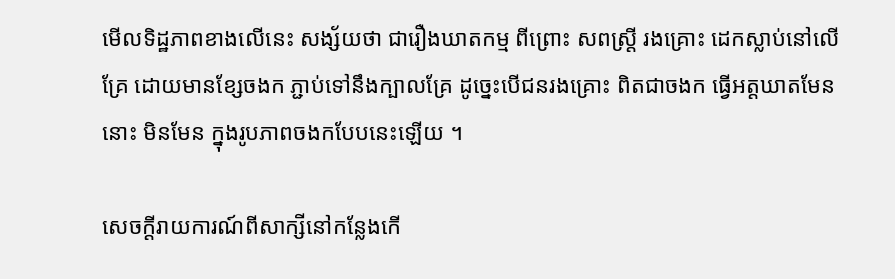មើលទិដ្ឋភាពខាងលើនេះ សង្ស័យថា ជារឿងឃាតកម្ម ពីព្រោះ សពស្ដ្រី រងគ្រោះ ដេកស្លាប់នៅលើគ្រែ ដោយមានខ្សែចងក ភ្ជាប់ទៅនឹងក្បាលគ្រែ ដូច្នេះបើជនរងគ្រោះ ពិតជាចងក ធ្វើអត្ដឃាតមែននោះ មិនមែន ក្នុងរូបភាពចងកបែបនេះឡើយ ។

សេចក្ដីរាយការណ៍ពីសាក្សីនៅកន្លែងកើ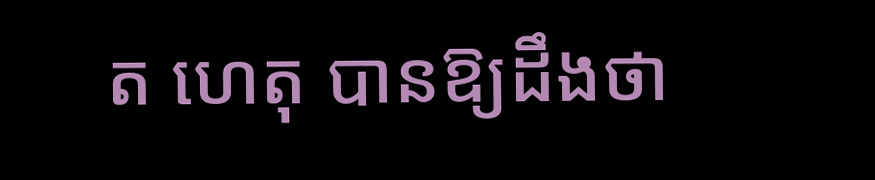ត ហេតុ បានឱ្យដឹងថា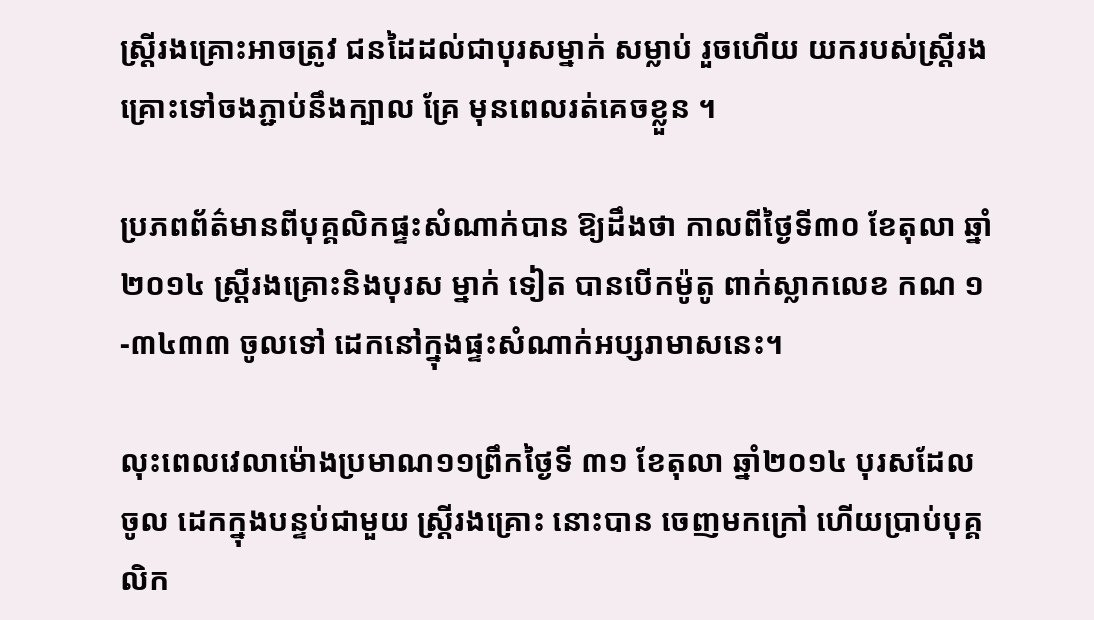ស្ដ្រីរងគ្រោះអាចត្រូវ ជនដៃដល់ជាបុរសម្នាក់ សម្លាប់ រួចហើយ យករបស់ស្ដ្រីរងគ្រោះទៅចងភ្ជាប់នឹងក្បាល គ្រែ មុនពេលរត់គេចខ្លួន ។

ប្រភពព័ត៌មានពីបុគ្គលិកផ្ទះសំណាក់បាន ឱ្យដឹងថា កាលពីថ្ងៃទី៣០ ខែតុលា ឆ្នាំ២០១៤ ស្ដ្រីរងគ្រោះនិងបុរស ម្នាក់ ទៀត បានបើកម៉ូតូ ពាក់ស្លាកលេខ កណ ១-៣៤៣៣ ចូលទៅ ដេកនៅក្នុងផ្ទះសំណាក់អប្សរាមាសនេះ។

លុះពេលវេលាម៉ោងប្រមាណ១១ព្រឹកថ្ងៃទី ៣១ ខែតុលា ឆ្នាំ២០១៤ បុរសដែលចូល ដេកក្នុងបន្ទប់ជាមួយ ស្ដ្រីរងគ្រោះ នោះបាន ចេញមកក្រៅ ហើយប្រាប់បុគ្គលិក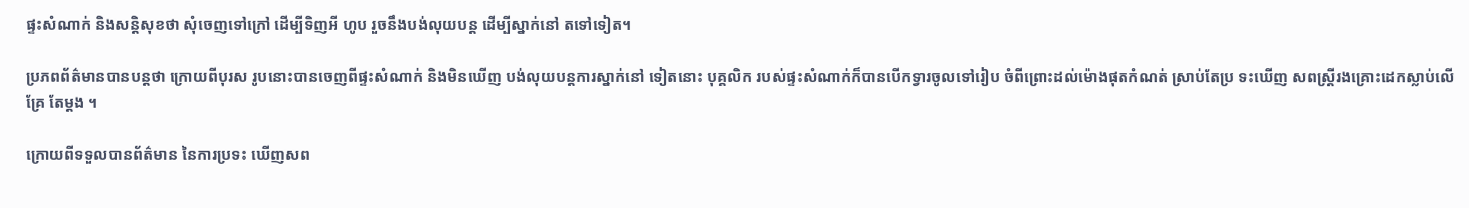ផ្ទះសំណាក់ និងសន្ដិសុខថា សុំចេញទៅក្រៅ ដើម្បីទិញអី ហូប រួចនឹងបង់លុយបន្ដ ដើម្បីស្នាក់នៅ តទៅទៀត។

ប្រភពព័ត៌មានបានបន្ដថា ក្រោយពីបុរស រូបនោះបានចេញពីផ្ទះសំណាក់ និងមិនឃើញ បង់លុយបន្ដការស្នាក់នៅ ទៀតនោះ បុគ្គលិក របស់ផ្ទះសំណាក់ក៏បានបើកទ្វារចូលទៅរៀប ចំពីព្រោះដល់ម៉ោងផុតកំណត់ ស្រាប់តែប្រ ទះឃើញ សពស្ដ្រីរងគ្រោះដេកស្លាប់លើគ្រែ តែម្ដង ។

ក្រោយពីទទួលបានព័ត៌មាន នៃការប្រទះ ឃើញសព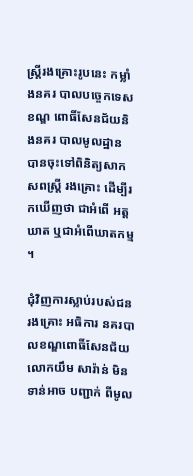ស្ដ្រីរងគ្រោះរូបនេះ កម្លាំងនគរ បាលបច្ចេកទេស ខណ្ឌ ពោធិ៍សែនជ័យនិងនគរ បាលមូលដ្ឋាន បានចុះទៅពិនិត្យសាកសពស្ដ្រី រងគ្រោះ ដើម្បីរកឃើញថា ជាអំពើ អត្ដឃាត ឬជាអំពើឃាតកម្ម ។

ជុំវិញការស្លាប់របស់ជនរងគ្រោះ អធិការ នគរបាលខណ្ឌពោធិ៍សែនជ័យ លោកយឹម សារ៉ាន់ មិនទាន់អាច បញ្ជាក់ ពីមូល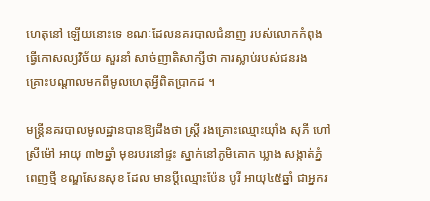ហេតុនៅ ឡើយនោះទេ ខណៈដែលនគរបាលជំនាញ របស់លោកកំពុងធ្វើកោសល្យវិច័យ សួរនាំ សាច់ញាតិសាក្សីថា ការស្លាប់របស់ជនរង គ្រោះបណ្ដាលមកពីមូលហេតុអ្វីពិតប្រាកដ ។

មន្ដ្រីនគរបាលមូលដ្ឋានបានឱ្យដឹងថា ស្ដ្រី រងគ្រោះឈ្មោះយ៉ាំង សុភី ហៅស្រីម៉ៅ អាយុ ៣២ឆ្នាំ មុខរបរនៅផ្ទះ ស្នាក់នៅភូមិគោក ឃ្លាង សង្កាត់ភ្នំពេញថ្មី ខណ្ឌសែនសុខ ដែល មានប្ដីឈ្មោះប៉ែន បូរី អាយុ៤៥ឆ្នាំ ជាអ្នករ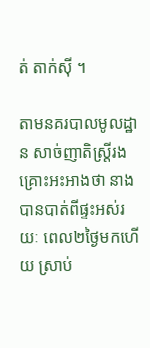ត់ តាក់ស៊ី ។

តាមនគរបាលមូលដ្ឋាន សាច់ញាតិស្ដ្រីរង គ្រោះអះអាងថា នាងបានបាត់ពីផ្ទះអស់រយៈ ពេល២ថ្ងៃមកហើយ ស្រាប់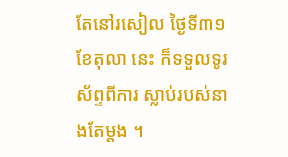តែនៅរសៀល ថ្ងៃទី៣១ ខែតុលា នេះ ក៏ទទួលទូរស័ព្ទពីការ ស្លាប់របស់នាងតែម្ដង ។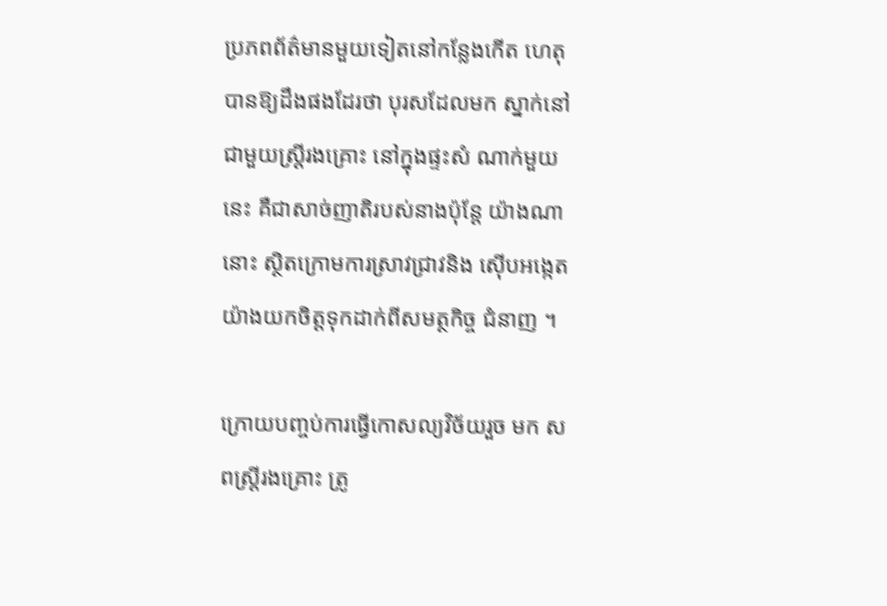ប្រភពព័ត៌មានមួយទៀតនៅកន្លែងកើត ហេតុ បានឱ្យដឹងផងដែរថា បុរសដែលមក ស្នាក់នៅជាមួយស្ដ្រីរងគ្រោះ នៅក្នុងផ្ទះសំ ណាក់មួយនេះ គឺជាសាច់ញាតិរបស់នាងប៉ុន្ដែ យ៉ាងណានោះ ស្ថិតក្រោមការស្រាវជ្រាវនិង ស៊ើបអង្កេតយ៉ាងយកចិត្ដទុកដាក់ពីសមត្ថកិច្ច ជំនាញ ។

ក្រោយបញ្ចប់ការធ្វើកោសល្យវិច័យរួច មក សពស្ដ្រីរងគ្រោះ ត្រូ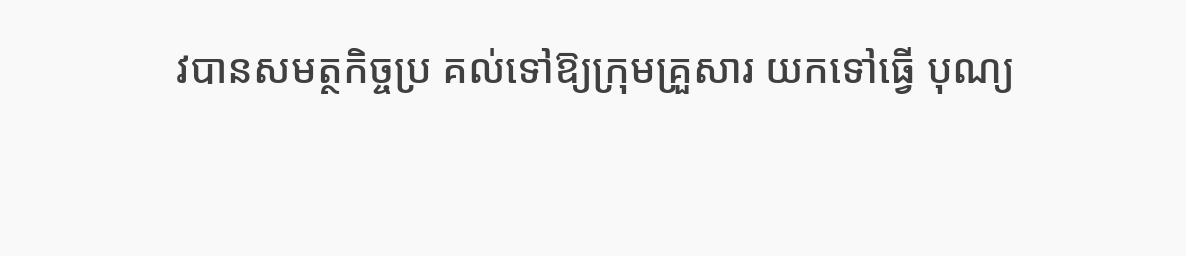វបានសមត្ថកិច្ចប្រ គល់ទៅឱ្យក្រុមគ្រួសារ យកទៅធ្វើ បុណ្យ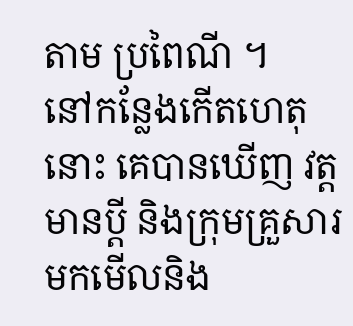តាម ប្រពៃណី ។
នៅកន្លែងកើតហេតុនោះ គេបានឃើញ វត្ដមានប្ដី និងក្រុមគ្រួសារមកមើលនិង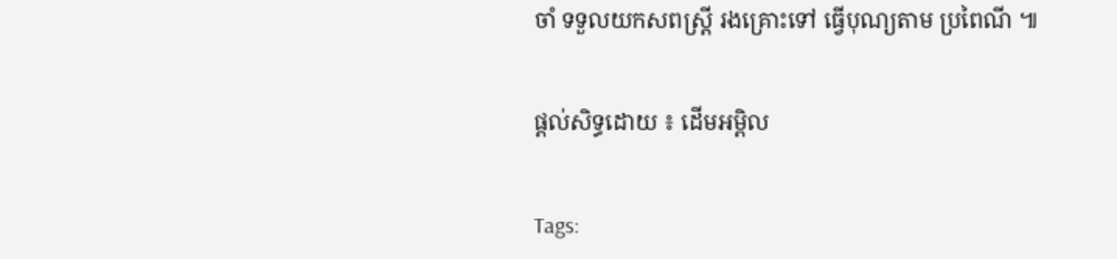ចាំ ទទួលយកសពស្ដ្រី រងគ្រោះទៅ ធ្វើបុណ្យតាម ប្រពៃណី ៕


ផ្តល់សិទ្ធដោយ ៖ ដើមអម្ពិល


Tags: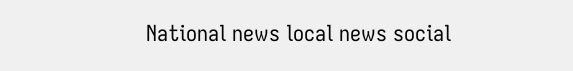National news local news social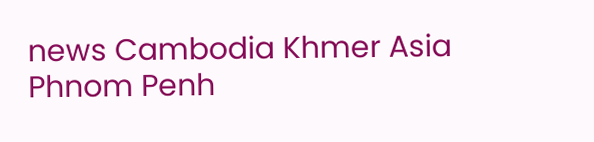news Cambodia Khmer Asia Phnom Penh